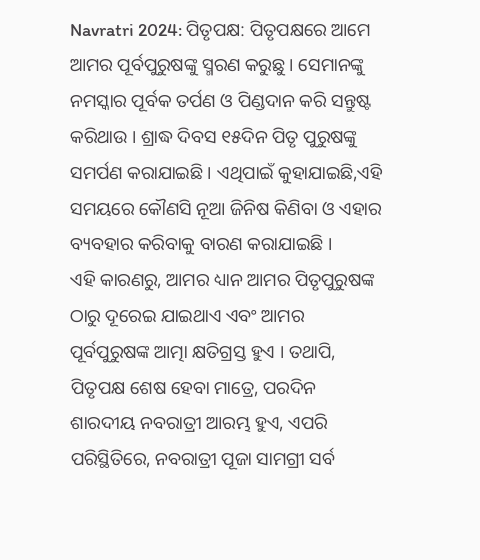Navratri 2024: ପିତୃପକ୍ଷ: ପିତୃପକ୍ଷରେ ଆମେ ଆମର ପୂର୍ବପୁରୁଷଙ୍କୁ ସ୍ମରଣ କରୁଛୁ । ସେମାନଙ୍କୁ ନମସ୍କାର ପୂର୍ବକ ତର୍ପଣ ଓ ପିଣ୍ଡଦାନ କରି ସନ୍ତୁଷ୍ଟ କରିଥାଉ । ଶ୍ରାଦ୍ଧ ଦିବସ ୧୫ଦିନ ପିତୃ ପୁରୁଷଙ୍କୁ ସମର୍ପଣ କରାଯାଇଛି । ଏଥିପାଇଁ କୁହାଯାଇଛି,ଏହି ସମୟରେ କୌଣସି ନୂଆ ଜିନିଷ କିଣିବା ଓ ଏହାର ବ୍ୟବହାର କରିବାକୁ ବାରଣ କରାଯାଇଛି ।
ଏହି କାରଣରୁ, ଆମର ଧ୍ୟାନ ଆମର ପିତୃପୁରୁଷଙ୍କ ଠାରୁ ଦୂରେଇ ଯାଇଥାଏ ଏବଂ ଆମର ପୂର୍ବପୁରୁଷଙ୍କ ଆତ୍ମା କ୍ଷତିଗ୍ରସ୍ତ ହୁଏ । ତଥାପି, ପିତୃପକ୍ଷ ଶେଷ ହେବା ମାତ୍ରେ, ପରଦିନ ଶାରଦୀୟ ନବରାତ୍ରୀ ଆରମ୍ଭ ହୁଏ, ଏପରି ପରିସ୍ଥିତିରେ, ନବରାତ୍ରୀ ପୂଜା ସାମଗ୍ରୀ ସର୍ବ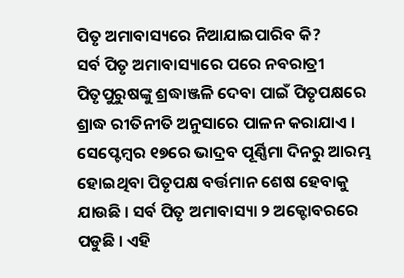ପିତୃ ଅମାବାସ୍ୟରେ ନିଆଯାଇପାରିବ କି?
ସର୍ବ ପିତୃ ଅମାବାସ୍ୟାରେ ପରେ ନବରାତ୍ରୀ
ପିତୃପୁରୁଷଙ୍କୁ ଶ୍ରଦ୍ଧାଞ୍ଜଳି ଦେବା ପାଇଁ ପିତୃପକ୍ଷରେ ଶ୍ରାଦ୍ଧ ରୀତିନୀତି ଅନୁସାରେ ପାଳନ କରାଯାଏ । ସେପ୍ଟେମ୍ବର ୧୭ରେ ଭାଦ୍ରବ ପୂର୍ଣ୍ଣିମା ଦିନରୁ ଆରମ୍ଭ ହୋଇଥିବା ପିତୃପକ୍ଷ ବର୍ତ୍ତମାନ ଶେଷ ହେବାକୁ ଯାଉଛି । ସର୍ବ ପିତୃ ଅମାବାସ୍ୟା ୨ ଅକ୍ଟୋବରରେ ପଡୁଛି । ଏହି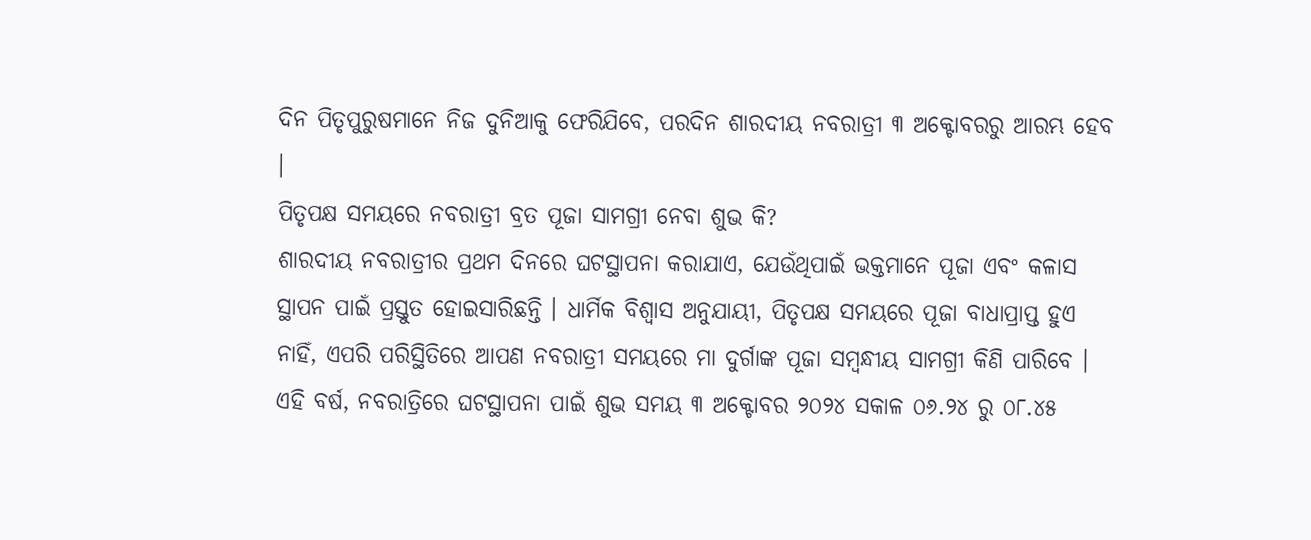ଦିନ ପିତୃପୁରୁଷମାନେ ନିଜ ଦୁନିଆକୁ ଫେରିଯିବେ, ପରଦିନ ଶାରଦୀୟ ନବରାତ୍ରୀ ୩ ଅକ୍ଟୋବରରୁ ଆରମ୍ଭ ହେବ ।
ପିତୃପକ୍ଷ ସମୟରେ ନବରାତ୍ରୀ ବ୍ରତ ପୂଜା ସାମଗ୍ରୀ ନେବା ଶୁଭ କି?
ଶାରଦୀୟ ନବରାତ୍ରୀର ପ୍ରଥମ ଦିନରେ ଘଟସ୍ଥାପନା କରାଯାଏ, ଯେଉଁଥିପାଇଁ ଭକ୍ତମାନେ ପୂଜା ଏବଂ କଳାସ ସ୍ଥାପନ ପାଇଁ ପ୍ରସ୍ତୁତ ହୋଇସାରିଛନ୍ତି । ଧାର୍ମିକ ବିଶ୍ୱାସ ଅନୁଯାୟୀ, ପିତୃପକ୍ଷ ସମୟରେ ପୂଜା ବାଧାପ୍ରାପ୍ତ ହୁଏ ନାହିଁ, ଏପରି ପରିସ୍ଥିତିରେ ଆପଣ ନବରାତ୍ରୀ ସମୟରେ ମା ଦୁର୍ଗାଙ୍କ ପୂଜା ସମ୍ବନ୍ଧୀୟ ସାମଗ୍ରୀ କିଣି ପାରିବେ ।
ଏହି ବର୍ଷ, ନବରାତ୍ରିରେ ଘଟସ୍ଥାପନା ପାଇଁ ଶୁଭ ସମୟ ୩ ଅକ୍ଟୋବର ୨୦୨୪ ସକାଳ ୦୬.୨୪ ରୁ ୦୮.୪୫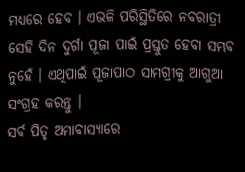ମଧ୍ୟରେ ହେବ । ଏଭଳି ପରିସ୍ଥିତିରେ ନବରାତ୍ରୀ ସେହି ଦିନ ଦୁର୍ଗା ପୂଜା ପାଇଁ ପ୍ରସ୍ତୁତ ହେବା ସମ୍ଭବ ନୁହେଁ । ଏଥିପାଇଁ ପୂଜାପାଠ ସାମଗ୍ରୀକୁ ଆଗୁଆ ସଂଗ୍ରହ କରନ୍ତୁ ।
ସର୍ବ ପିତୃ ଅମାବାସ୍ୟାରେ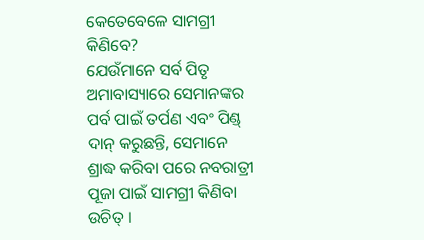କେତେବେଳେ ସାମଗ୍ରୀ କିଣିବେ?
ଯେଉଁମାନେ ସର୍ବ ପିତୃ ଅମାବାସ୍ୟାରେ ସେମାନଙ୍କର ପର୍ବ ପାଇଁ ତର୍ପଣ ଏବଂ ପିଣ୍ଡ୍ ଦାନ୍ କରୁଛନ୍ତି, ସେମାନେ ଶ୍ରାଦ୍ଧ କରିବା ପରେ ନବରାତ୍ରୀ ପୂଜା ପାଇଁ ସାମଗ୍ରୀ କିଣିବା ଉଚିତ୍ ।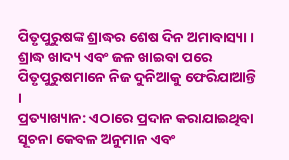ପିତୃପୁରୁଷଙ୍କ ଶ୍ରାଦ୍ଧର ଶେଷ ଦିନ ଅମାବାସ୍ୟା । ଶ୍ରାଦ୍ଧ ଖାଦ୍ୟ ଏବଂ ଜଳ ଖାଇବା ପରେ ପିତୃପୁରୁଷମାନେ ନିଜ ଦୁନିଆକୁ ଫେରିଯାଆନ୍ତି ।
ପ୍ରତ୍ୟାଖ୍ୟାନ: ଏଠାରେ ପ୍ରଦାନ କରାଯାଇଥିବା ସୂଚନା କେବଳ ଅନୁମାନ ଏବଂ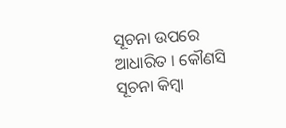ସୂଚନା ଉପରେ ଆଧାରିତ । କୌଣସି ସୂଚନା କିମ୍ବା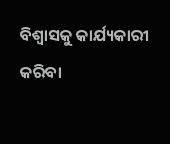ବିଶ୍ୱାସକୁ କାର୍ଯ୍ୟକାରୀ କରିବା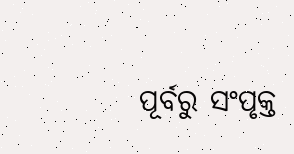ପୂର୍ବରୁ ସଂପୃକ୍ତ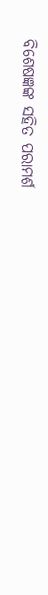ବିଶେଷଜ୍ଞଙ୍କ ସହିତ ପରାମର୍ଶ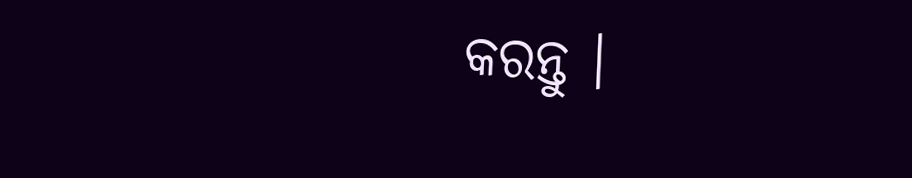କରନ୍ତୁ ।